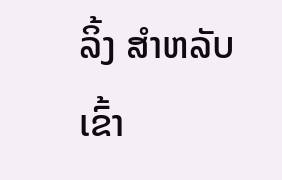ລິ້ງ ສຳຫລັບເຂົ້າ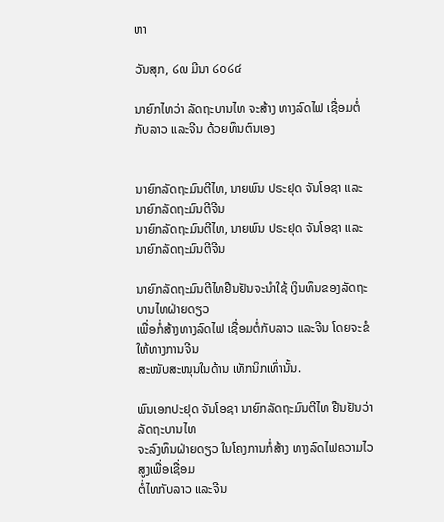ຫາ

ວັນສຸກ, ໒໙ ມີນາ ໒໐໒໔

ນາຍົກໄທວ່າ ລັດຖະບານໄທ ຈະສ້າງ ທາງລົດໄຟ ເຊື່ອມຕໍ່ ກັບລາວ ແລະຈີນ ດ້ວຍທຶນຕົນເອງ


ນາຍົກລັດຖະມົນຕີໄທ, ນາຍພົນ ປຣະຢຸດ ຈັນໂອຊາ ແລະ ນາຍົກລັດຖະມົນຕີຈີນ
ນາຍົກລັດຖະມົນຕີໄທ, ນາຍພົນ ປຣະຢຸດ ຈັນໂອຊາ ແລະ ນາຍົກລັດຖະມົນຕີຈີນ

ນາຍົກລັດຖະມົນຕີໄທຢືນຢັນຈະນໍາໃຊ້ ເງິນທຶນຂອງລັດຖະບານໄທຝ່າຍດຽວ
ເພື່ອກໍ່ສ້າງທາງລົດໄຟ ເຊື່ອມຕໍ່ກັບລາວ ແລະຈີນ ໂດຍຈະຂໍໃຫ້ທາງການຈີນ
ສະໜັບສະໜຸນໃນດ້ານ ເທັກນິກເທົ່ານັ້ນ.

ພົນເອກປະຢຸດ ຈັນໂອຊາ ນາຍົກລັດຖະມົນຕີໄທ ຢືນຢັນວ່າ ລັດຖະບານໄທ
ຈະລົງທຶນຝ່າຍດຽວ ໃນໂຄງການກໍ່ສ້າງ ທາງລົດໄຟຄວາມໄວສູງເພື່ອເຊື່ອມ
ຕໍ່ໄທກັບລາວ ແລະຈີນ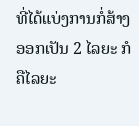ທີ່ໄດ້ແບ່ງການກໍ່ສ້າງ ອອກເປັນ 2 ໄລຍະ ກໍຄືໄລຍະ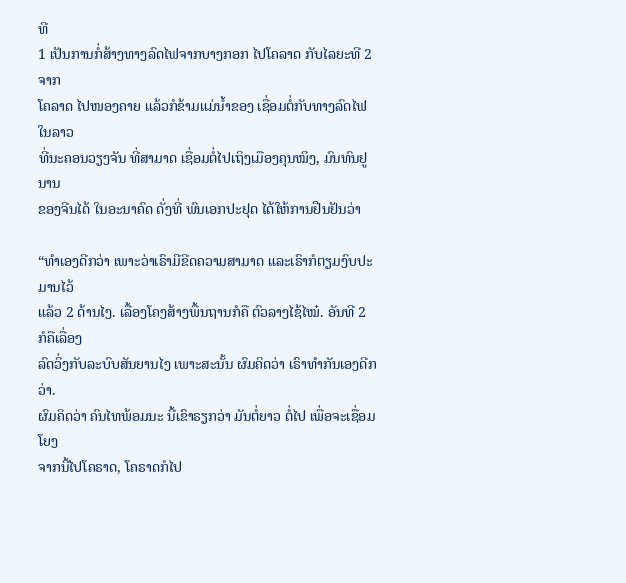ທີ
1 ເປັນການກໍ່ສ້າງທາງລົດໄຟຈາກບາງກອກ ໄປໂຄລາດ ກັບໄລຍະທີ 2 ຈາກ
ໂຄລາດ ໄປໜອງຄາຍ ແລ້ວກໍຂ້າມແມ່ນໍ້າຂອງ ເຊື່ອມຕໍ່ກັບທາງລົດໄຟໃນລາວ
ທີ່ນະຄອນວຽງຈັນ ທີ່ສາມາດ ເຊື່ອມຕໍ່ໄປເຖິງເມືອງຄຸນໝິງ, ມົນທົນຢູນານ
ຂອງຈີນໄດ້ ໃນອະນາຄົດ ດັ່ງທີ່ ພົນເອກປະຢຸດ ໄດ້ໃຫ້ການຢືນຢັນວ່າ

“ທໍາເອງດີກວ່າ ເພາະວ່າເຣົາມີຂີດຄວາມສາມາດ ແລະເຣົາກໍຕຽມງົບປະມານໄວ້
ແລ້ວ 2 ດ້ານໄງ. ເລື້ອງໂຄງສ້າງພື້ນຖານກໍຄື ຕົວລາງໄຊ້ໄໝ໋. ອັນທີ 2 ກໍຄືເລື່ອງ
ລົດວິ່ງກັບລະບົບສັນຍານໄງ ເພາະສະນັ້ນ ຜົມຄິດວ່າ ເຣົາທໍາກັນເອງດີກວ່າ.
ຜົມຄິດວ່າ ຄົນໄທພ້ອມນະ ນີ້ເຂົາຣຽກວ່າ ມັນຕໍ່ຍາວ ຕໍ່ໄປ ເພື່ອຈະເຊື່ອມໂຍງ
ຈາກນີ້ໄປໂຄຣາດ, ໂຄຣາດກໍໄປ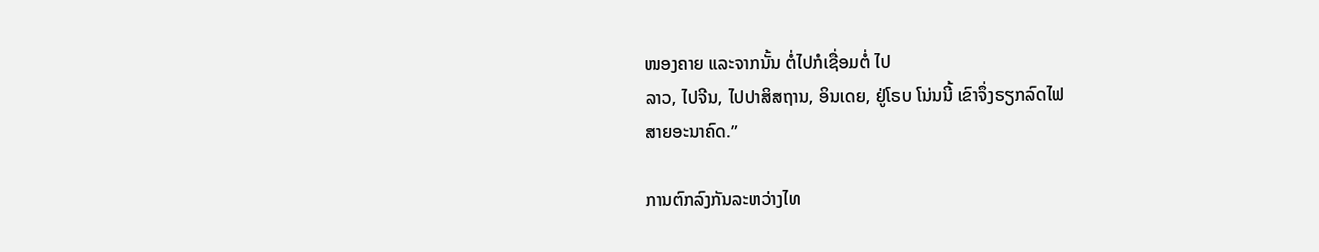ໜອງຄາຍ ແລະຈາກນັ້ນ ຕໍ່ໄປກໍເຊື່ອມຕໍ່ ໄປ
ລາວ, ໄປຈີນ, ໄປປາສິສຖານ, ອິນເດຍ, ຢູ່ໂຣບ ໂນ່ນນີ້ ເຂົາຈຶ່ງຣຽກລົດໄຟ
ສາຍອະນາຄົດ.”

ການຕົກລົງກັນລະຫວ່າງໄທ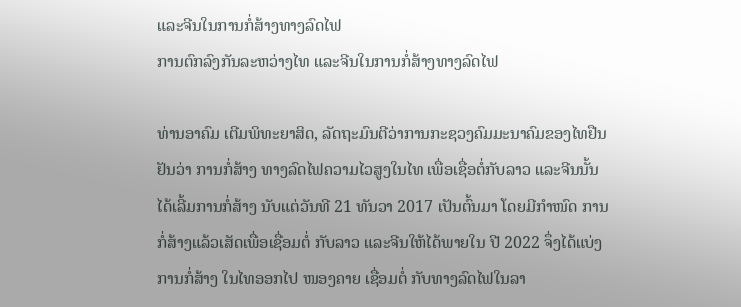ແລະຈີນໃນການກໍ່ສ້າງທາງລົດໄຟ
ການຕົກລົງກັນລະຫວ່າງໄທ ແລະຈີນໃນການກໍ່ສ້າງທາງລົດໄຟ

ທ່ານອາຄົມ ເຕີມພິທະຍາສິດ, ລັດຖະມົນຕີວ່າການກະຊວງຄົມມະນາຄົມຂອງໄທຢືນ
ຢັນວ່າ ການກໍ່ສ້າງ ທາງລົດໄຟຄວາມໄວສູງໃນໄທ ເພື່ອເຊື່ອຕໍ່ກັບລາວ ແລະຈີນນັ້ນ
ໄດ້ເລີ້ມການກໍ່ສ້າງ ນັບແຕ່ວັນທີ 21 ທັນວາ 2017 ເປັນຕົ້ນມາ ໂດຍມີກໍາໜົດ ການ
ກໍ່ສ້າງແລ້ວເສັດເພື່ອເຊື່ອມຕໍ່ ກັບລາວ ແລະຈີນໃຫ້ໄດ້ພາຍໃນ ປີ 2022 ຈຶ່ງໄດ້ແບ່ງ
ການກໍ່ສ້າງ ໃນໄທອອກໄປ ໜອງຄາຍ ເຊື່ອມຕໍ່ ກັບທາງລົດໄຟໃນລາ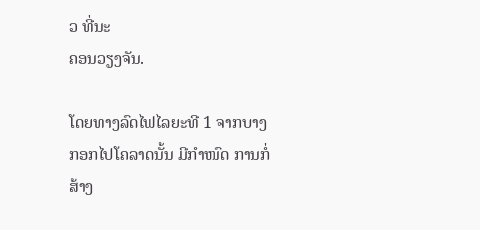ວ ທີ່ນະ
ຄອນວຽງຈັນ.

ໂດຍທາງລົດໄຟໄລຍະທີ 1 ຈາກບາງກອກໄປໂຄລາດນັ້ນ ມີກໍາໜົດ ການກໍ່ສ້າງ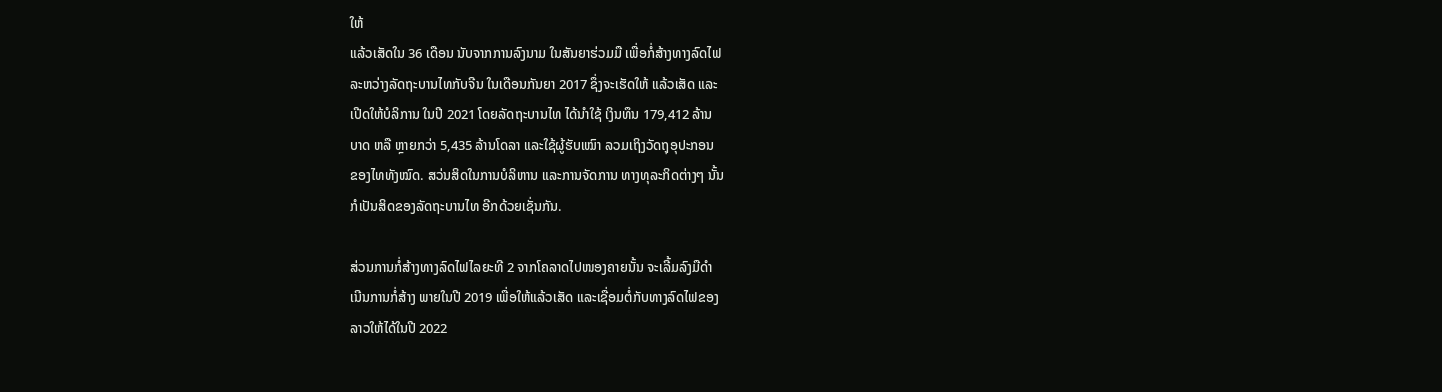ໃຫ້
ແລ້ວເສັດໃນ 36 ເດືອນ ນັບຈາກການລົງນາມ ໃນສັນຍາຮ່ວມມື ເພື່ອກໍ່ສ້າງທາງລົດໄຟ
ລະຫວ່າງລັດຖະບານໄທກັບຈີນ ໃນເດືອນກັນຍາ 2017 ຊຶ່ງຈະເຮັດໃຫ້ ແລ້ວເສັດ ແລະ
ເປີດໃຫ້ບໍລິການ ໃນປີ 2021 ໂດຍລັດຖະບານໄທ ໄດ້ນໍາໃຊ້ ເງິນທຶນ 179,412 ລ້ານ
ບາດ ຫລື ຫຼາຍກວ່າ 5,435 ລ້ານໂດລາ ແລະໃຊ້ຜູ້ຮັບເໝົາ ລວມເຖິງວັດຖຸອຸປະກອນ
ຂອງໄທທັງໝົດ. ສວ່ນສິດໃນການບໍລິຫານ ແລະການຈັດການ ທາງທຸລະກິດຕ່າງໆ ນັ້ນ
ກໍເປັນສິດຂອງລັດຖະບານໄທ ອີກດ້ວຍເຊັ່ນກັນ.

ສ່ວນການກໍ່ສ້າງທາງລົດໄຟໄລຍະທີ 2 ຈາກໂຄລາດໄປໜອງຄາຍນັ້ນ ຈະເລີ້ມລົງມືດໍາ
ເນີນການກໍ່ສ້າງ ພາຍໃນປີ 2019 ເພື່ອໃຫ້ແລ້ວເສັດ ແລະເຊື່ອມຕໍ່ກັບທາງລົດໄຟຂອງ
ລາວໃຫ້ໄດ້ໃນປີ 2022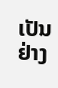ເປັນຢ່າງ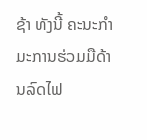ຊ້າ ທັງນີ້ ຄະນະກໍາມະການຮ່ວມມືດ້ານລົດໄຟ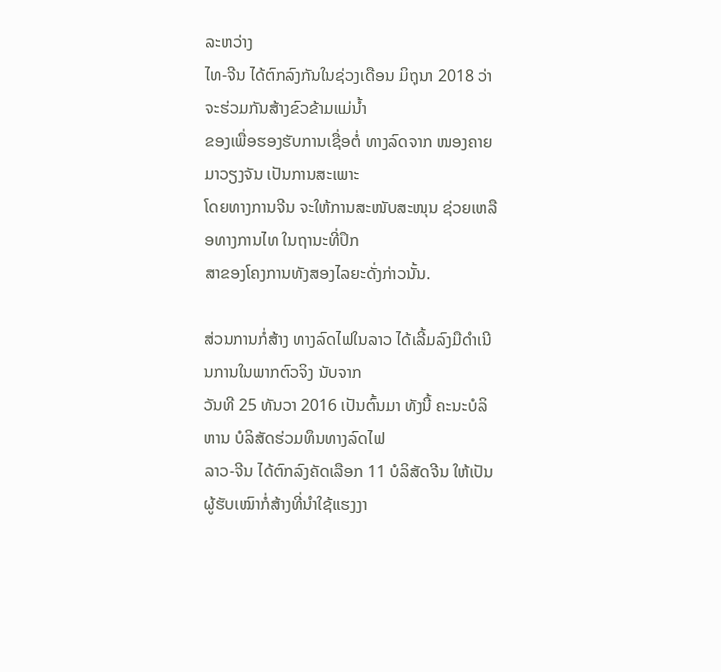ລະຫວ່າງ
ໄທ-ຈີນ ໄດ້ຕົກລົງກັນໃນຊ່ວງເດືອນ ມິຖຸນາ 2018 ວ່າ ຈະຮ່ວມກັນສ້າງຂົວຂ້າມແມ່ນໍ້າ
ຂອງເພື່ອຮອງຮັບການເຊື່ອຕໍ່ ທາງລົດຈາກ ໜອງຄາຍ ມາວຽງຈັນ ເປັນການສະເພາະ
ໂດຍທາງການຈີນ ຈະໃຫ້ການສະໜັບສະໜຸນ ຊ່ວຍເຫລືອທາງການໄທ ໃນຖານະທີ່ປຶກ
ສາຂອງໂຄງການທັງສອງໄລຍະດັ່ງກ່າວນັ້ນ.

ສ່ວນການກໍ່ສ້າງ ທາງລົດໄຟໃນລາວ ໄດ້ເລີ້ມລົງມືດໍາເນີນການໃນພາກຕົວຈິງ ນັບຈາກ
ວັນທີ 25 ທັນວາ 2016 ເປັນຕົ້ນມາ ທັງນີ້ ຄະນະບໍລິຫານ ບໍລິສັດຮ່ວມທຶນທາງລົດໄຟ
ລາວ-ຈີນ ໄດ້ຕົກລົງຄັດເລືອກ 11 ບໍລິສັດຈີນ ໃຫ້ເປັນຜູ້ຮັບເໝົາກໍ່ສ້າງທີ່ນຳໃຊ້ແຮງງາ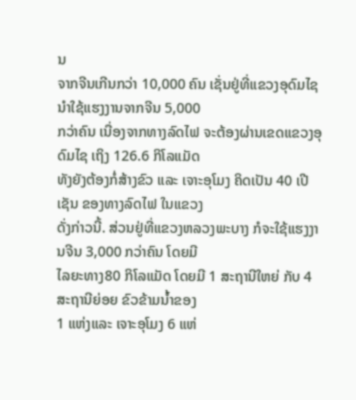ນ
ຈາກຈີນເກີນກວ່າ 10,000 ຄົນ ເຊັ່ນຢູ່ທີ່ແຂວງອຸດົມໄຊນຳໃຊ້ແຮງງານຈາກຈີນ 5,000
ກວ່າຄົນ ເນື່ອງຈາກທາງລົດໄຟ ຈະຕ້ອງຜ່ານເຂດແຂວງອຸດົມໄຊ ເຖິງ 126.6 ກິໂລແມັດ
ທັງຍັງຕ້ອງກໍ່ສ້າງຂົວ ແລະ ເຈາະອຸໂມງ ຄິດເປັນ 40 ເປີເຊັນ ຂອງທາງລົດໄຟ ໃນແຂວງ
ດັ່ງກ່າວນີ້. ສ່ວນຢູ່ທີ່ແຂວງຫລວງພະບາງ ກໍຈະໃຊ້ແຮງງານຈີນ 3,000 ກວ່າຄົນ ໂດຍມີ
ໄລຍະທາງ80 ກິໂລແມັດ ໂດຍມີ 1 ສະຖານີໃຫຍ່ ກັບ 4 ສະຖານີຍ່ອຍ ຂົວຂ້າມນ້ຳຂອງ
1 ແຫ່ງແລະ ເຈາະອຸໂມງ 6 ແຫ່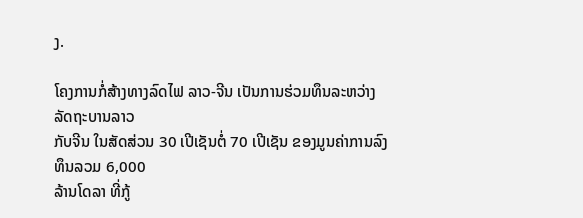ງ.

ໂຄງການກໍ່ສ້າງທາງລົດໄຟ ລາວ-ຈີນ ເປັນການຮ່ວມທຶນລະຫວ່າງ ລັດຖະບານລາວ
ກັບຈີນ ໃນສັດສ່ວນ 30 ເປີເຊັນຕໍ່ 70 ເປີເຊັນ ຂອງມູນຄ່າການລົງທຶນລວມ 6,000
ລ້ານໂດລາ ທີ່ກູ້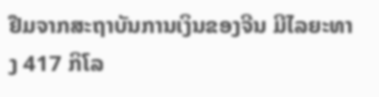ຢືມຈາກສະຖາບັນການເງິນຂອງຈີນ ມີໄລຍະທາງ 417 ກິໂລ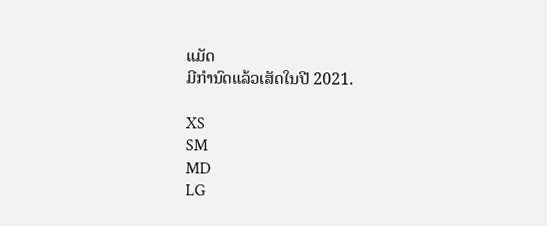ແມັດ
ມີກໍານົດແລ້ວເສັດໃນປີ 2021.

XS
SM
MD
LG